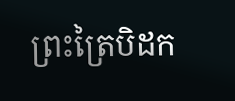ព្រះត្រៃបិដក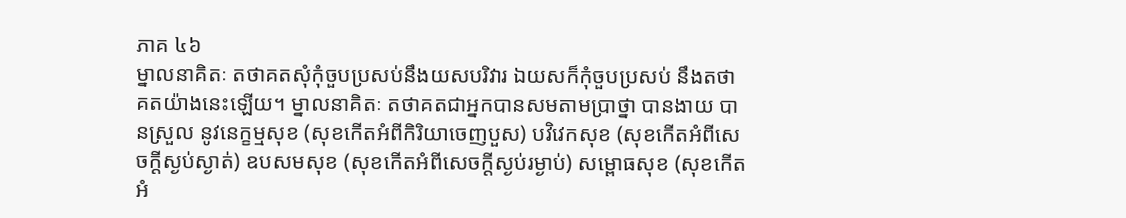ភាគ ៤៦
ម្នាលនាគិតៈ តថាគតសុំកុំចួបប្រសប់នឹងយសបរិវារ ឯយសក៏កុំចួបប្រសប់ នឹងតថាគតយ៉ាងនេះឡើយ។ ម្នាលនាគិតៈ តថាគតជាអ្នកបានសមតាមប្រាថ្នា បានងាយ បានស្រួល នូវនេក្ខម្មសុខ (សុខកើតអំពីកិរិយាចេញបួស) បវិវេកសុខ (សុខកើតអំពីសេចក្តីស្ងប់ស្ងាត់) ឧបសមសុខ (សុខកើតអំពីសេចក្តីស្ងប់រម្ងាប់) សម្ពោធសុខ (សុខកើតអំ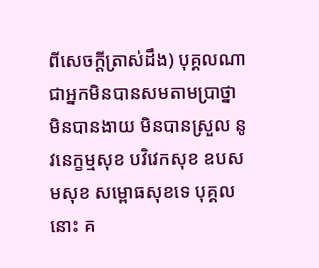ពីសេចក្តីត្រាស់ដឹង) បុគ្គលណា ជាអ្នកមិនបានសមតាមប្រាថ្នា មិនបានងាយ មិនបានស្រួល នូវនេក្ខម្មសុខ បវិវេកសុខ ឧបសមសុខ សម្ពោធសុខទេ បុគ្គលនោះ គ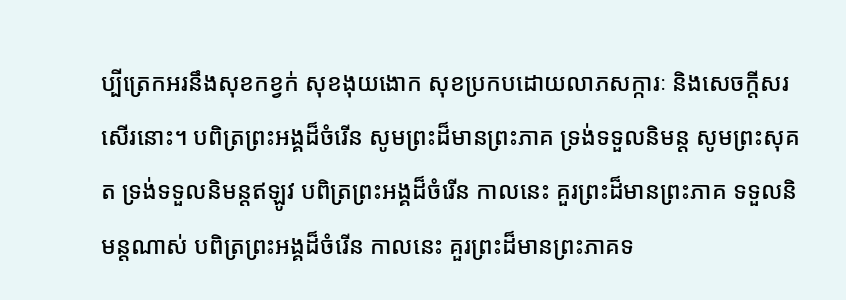ប្បីត្រេកអរនឹងសុខកខ្វក់ សុខងុយងោក សុខប្រកបដោយលាភសក្ការៈ និងសេចក្តីសរសើរនោះ។ បពិត្រព្រះអង្គដ៏ចំរើន សូមព្រះដ៏មានព្រះភាគ ទ្រង់ទទួលនិមន្ត សូមព្រះសុគត ទ្រង់ទទួលនិមន្តឥឡូវ បពិត្រព្រះអង្គដ៏ចំរើន កាលនេះ គួរព្រះដ៏មានព្រះភាគ ទទួលនិមន្តណាស់ បពិត្រព្រះអង្គដ៏ចំរើន កាលនេះ គួរព្រះដ៏មានព្រះភាគទ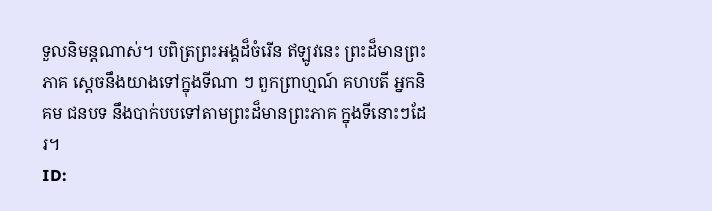ទួលនិមន្តណាស់។ បពិត្រព្រះអង្គដ៏ចំរើន ឥឡូវនេះ ព្រះដ៏មានព្រះភាគ ស្តេចនឹងយាងទៅក្នុងទីណា ៗ ពួកព្រាហ្មណ៍ គហបតី អ្នកនិគម ជនបទ នឹងបាក់បបទៅតាមព្រះដ៏មានព្រះភាគ ក្នុងទីនោះៗដែរ។
ID: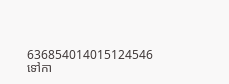636854014015124546
ទៅកា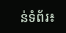ន់ទំព័រ៖